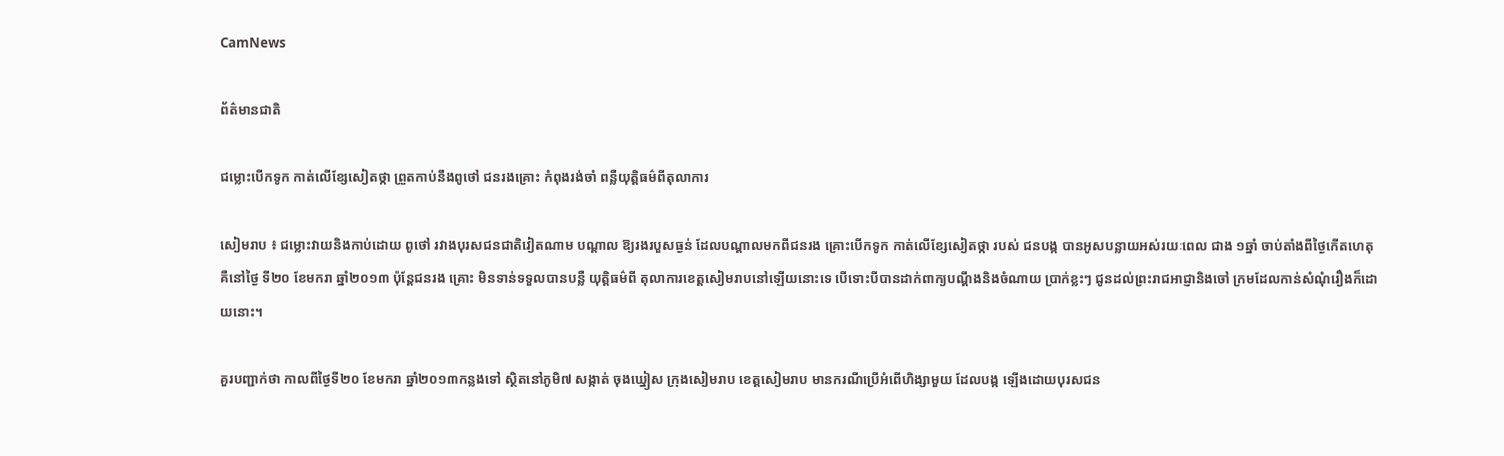CamNews

ព័ត៌មានជាតិ

ជម្លោះបើកទូក កាត់លើខ្សែសៀតថ្កា ព្រួតកាប់នឹងពូថៅ ជនរងគ្រោះ កំពុងរង់ចាំ ពន្លឺយុត្ដិធម៌ពីតុលាការ

សៀមរាប ៖ ជម្លោះវាយនិងកាប់ដោយ ពូថៅ រវាងបុរសជនជាតិវៀតណាម បណ្ដាល ឱ្យរងរបួសធ្ងន់ ដែលបណ្ដាលមកពីជនរង គ្រោះបើកទូក កាត់លើខ្សែសៀតថ្កា របស់ ជនបង្ក បានអូសបន្លាយអស់រយៈពេល ជាង ១ឆ្នាំ ចាប់តាំងពីថ្ងៃកើតហេតុ គឺនៅថ្ងៃ ទី២០ ខែមករា ឆ្នាំ២០១៣ ប៉ុន្ដែជនរង គ្រោះ មិនទាន់ទទួលបានបន្លឺ យុត្ដិធម៌ពី តុលាការខេត្ដសៀមរាបនៅឡើយនោះទេ បើទោះបីបានដាក់ពាក្យបណ្ដឹងនិងចំណាយ ប្រាក់ខ្លះៗ ជូនដល់ព្រះរាជអាជ្ញានិងចៅ ក្រមដែលកាន់សំណុំរឿងក៏ដោយនោះ។

គួរបញ្ជាក់ថា កាលពីថ្ងៃទី២០ ខែមករា ឆ្នាំ២០១៣កន្លងទៅ ស្ថិតនៅភូមិ៧ សង្កាត់ ចុងឃ្នៀស ក្រុងសៀមរាប ខេត្ដសៀមរាប មានករណីប្រើអំពើហិង្សាមួយ ដែលបង្ក ឡើងដោយបុរសជន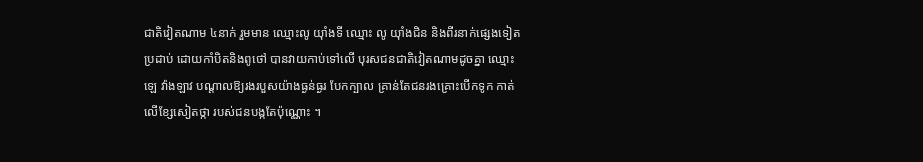ជាតិវៀតណាម ៤នាក់ រួមមាន ឈ្មោះលូ យ៉ាំងទី ឈ្មោះ លូ យ៉ាំងជិន និងពីរនាក់ផ្សេងទៀត ប្រដាប់ ដោយកាំបិតនិងពូថៅ បានវាយកាប់ទៅលើ បុរសជនជាតិវៀតណាមដូចគ្នា ឈ្មោះឡេ វ៉ាងឡាវ បណ្ដាលឱ្យរងរបួសយ៉ាងធ្ងន់ធ្ងរ បែកក្បាល គ្រាន់តែជនរងគ្រោះបើកទូក កាត់លើខ្សែសៀតថ្កា របស់ជនបង្កតែប៉ុណ្ណោះ ។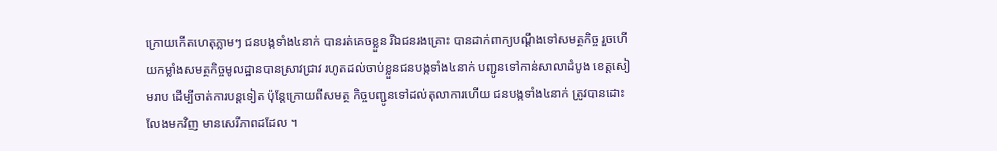ក្រោយកើតហេតុភ្លាមៗ ជនបង្កទាំង៤នាក់ បានរត់គេចខ្លួន រីឯជនរងគ្រោះ បានដាក់ពាក្យបណ្ដឹងទៅសមត្ថកិច្ច រួចហើយកម្លាំងសមត្ថកិច្ចមូលដ្ឋានបានស្រាវជ្រាវ រហូតដល់ចាប់ខ្លួនជនបង្កទាំង៤នាក់ បញ្ជូនទៅកាន់សាលាដំបូង ខេត្ដសៀមរាប ដើម្បីចាត់ការបន្ដទៀត ប៉ុន្ដែក្រោយពីសមត្ថ កិច្ចបញ្ជូនទៅដល់តុលាការហើយ ជនបង្កទាំង៤នាក់ ត្រូវបានដោះលែងមកវិញ មានសេរីភាពដដែល ។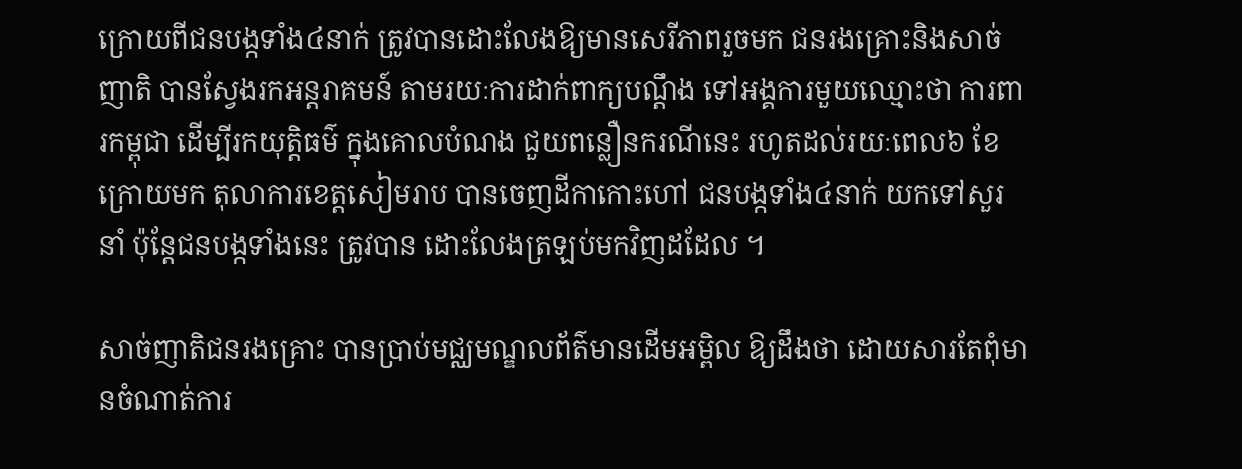ក្រោយពីជនបង្កទាំង៤នាក់ ត្រូវបានដោះលែងឱ្យមានសេរីភាពរួចមក ជនរងគ្រោះនិងសាច់ញាតិ បានស្វែងរកអន្ដរាគមន៍ តាមរយៈការដាក់ពាក្យបណ្ដឹង ទៅអង្គការមួយឈ្មោះថា ការពារកម្ពុជា ដើម្បីរកយុត្ដិធម៌ ក្នុងគោលបំណង ជួយពន្លឿនករណីនេះ រហូតដល់រយៈពេល៦ ខែក្រោយមក តុលាការខេត្ដសៀមរាប បានចេញដីកាកោះហៅ ជនបង្កទាំង៤នាក់ យកទៅសួរនាំ ប៉ុន្ដែជនបង្កទាំងនេះ ត្រូវបាន ដោះលែងត្រឡប់មកវិញដដែល ។

សាច់ញាតិជនរងគ្រោះ បានប្រាប់មជ្ឈមណ្ឌលព័ត៌មានដើមអម្ពិល ឱ្យដឹងថា ដោយសារតែពុំមានចំណាត់ការ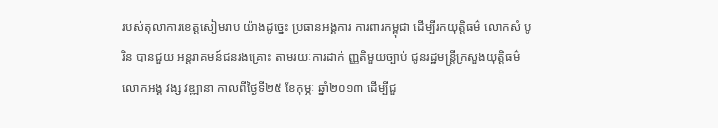របស់តុលាការខេត្ដសៀមរាប យ៉ាងដូច្នេះ ប្រធានអង្គការ ការពារកម្ពុជា ដើម្បីរកយុត្ដិធម៌ លោកសំ បូរិន បានជួយ អន្ដរាគមន៍ជនរងគ្រោះ តាមរយៈការដាក់ ញ្ញតិមួយច្បាប់ ជូនរដ្ឋមន្ដ្រីក្រសួងយុត្ដិធម៌ លោកអង្គ វង្ស វឌ្ឍានា កាលពីថ្ងៃទី២៥ ខែកុម្ភៈ ឆ្នាំ២០១៣ ដើម្បីជួ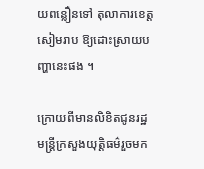យពន្លឿនទៅ តុលាការខេត្ដសៀមរាប ឱ្យដោះស្រាយបញ្ហានេះផង ។

ក្រោយពីមានលិខិតជូនរដ្ឋមន្ដ្រីក្រសួងយុត្ដិធម៌រួចមក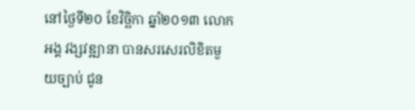នៅថ្ងៃទី២០ ខែវិច្ឆិកា ឆ្នាំ២០១៣ លោកអង្គ វង្សវឌ្ឍានា បានសរសេរលិខិតមួយច្បាប់ ជូន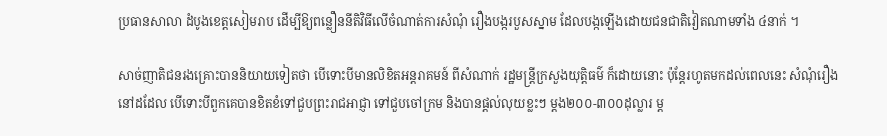ប្រធានសាលា ដំបូងខេត្ដសៀមរាប ដើម្បីឱ្យពន្លឿននីតិវិធីលើចំណាត់ការសំណុំ រឿងបង្ករបួសស្នាម ដែលបង្កឡើងដោយជនជាតិវៀតណាមទាំង ៤នាក់ ។

សាច់ញាតិជនរងគ្រោះបាននិយាយទៀតថា បើទោះបីមានលិខិតអន្ដរាគមន៍ ពីសំណាក់ រដ្ឋមន្ដ្រីក្រសួងយុត្ដិធម៌ ក៏ដោយនោះ ប៉ុន្ដែរហូតមកដល់ពេលនេះ សំណុំរឿងនៅដដែល បើទោះបីពួកគេបានខិតខំទៅជួបព្រះរាជអាជ្ញា ទៅជួបចៅក្រម និងបានផ្ដល់លុយខ្លះៗ ម្ដង២០០-៣០០ដុល្លារ ម្ដ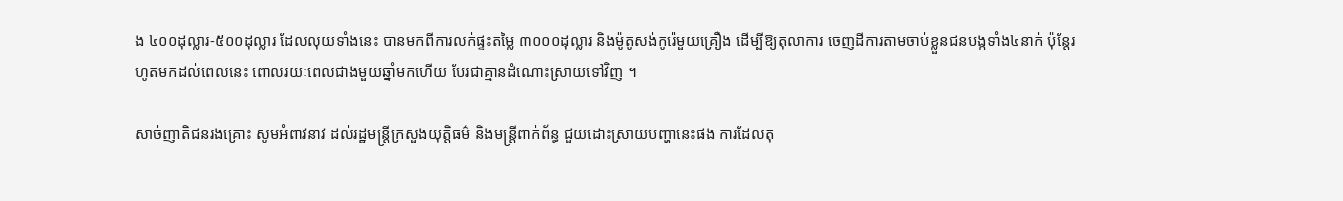ង ៤០០ដុល្លារ-៥០០ដុល្លារ ដែលលុយទាំងនេះ បានមកពីការលក់ផ្ទះតម្លៃ ៣០០០ដុល្លារ និងម៉ូតូសង់កូរ៉េមួយគ្រឿង ដើម្បីឱ្យតុលាការ ចេញដីការតាមចាប់ខ្លួនជនបង្កទាំង៤នាក់ ប៉ុន្ដែរហូតមកដល់ពេលនេះ ពោលរយៈពេលជាងមួយឆ្នាំមកហើយ បែរជាគ្មានដំណោះស្រាយទៅវិញ ។

សាច់ញាតិជនរងគ្រោះ សូមអំពាវនាវ ដល់រដ្ឋមន្ដ្រីក្រសួងយុត្ដិធម៌ និងមន្ដ្រីពាក់ព័ន្ធ ជួយដោះស្រាយបញ្ហានេះផង ការដែលតុ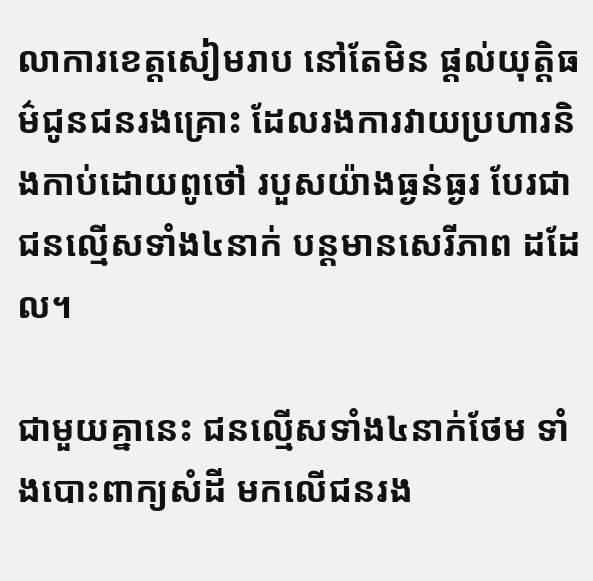លាការខេត្ដសៀមរាប នៅតែមិន ផ្ដល់យុត្ដិធម៌ជូនជនរងគ្រោះ ដែលរងការវាយប្រហារនិងកាប់ដោយពូថៅ របួសយ៉ាងធ្ងន់ធ្ងរ បែរជាជនល្មើសទាំង៤នាក់ បន្ដមានសេរីភាព ដដែល។

ជាមួយគ្នានេះ ជនល្មើសទាំង៤នាក់ថែម ទាំងបោះពាក្យសំដី មកលើជនរង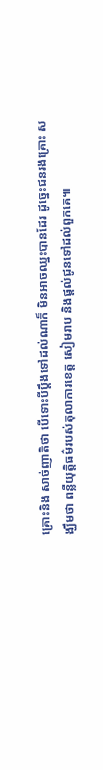គ្រោះនិង សាច់ញាតិថា បើទោះបីប្ដឹងទៅដល់ណាក៏ មិនអាចឈ្នះបានដែរ ដូច្នេះជនរងគ្រោះ សង្ឃឹមថា ពន្លឺយុត្ដិធម៌របស់តុលាការខេត្ដ សៀមរាប និងផ្ដល់ជូនទៅដល់ពួកគេ៕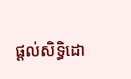ផ្តល់សិទ្ធិដោ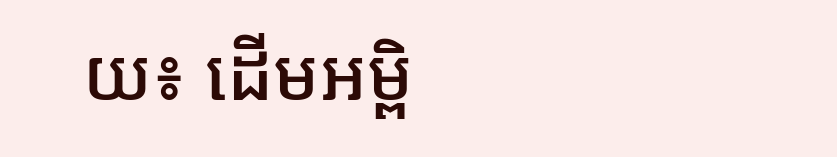យ៖ ដើមអម្ពិ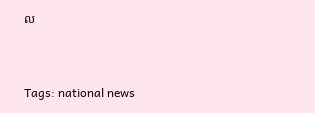ល


Tags: national news